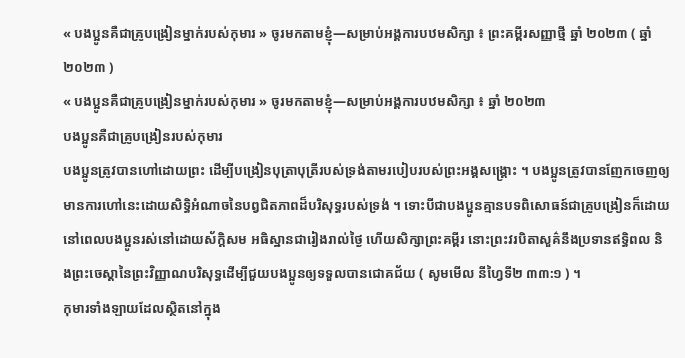« បងប្អូនគឺជាគ្រូបង្រៀនម្នាក់របស់កុមារ » ចូរមកតាមខ្ញុំ—សម្រាប់អង្គការបឋមសិក្សា ៖ ព្រះគម្ពីរសញ្ញាថ្មី ឆ្នាំ ២០២៣ ( ឆ្នាំ ២០២៣ )
« បងប្អូនគឺជាគ្រូបង្រៀនម្នាក់របស់កុមារ » ចូរមកតាមខ្ញុំ—សម្រាប់អង្គការបឋមសិក្សា ៖ ឆ្នាំ ២០២៣
បងប្អូនគឺជាគ្រូបង្រៀនរបស់កុមារ
បងប្អូនត្រូវបានហៅដោយព្រះ ដើម្បីបង្រៀនបុត្រាបុត្រីរបស់ទ្រង់តាមរបៀបរបស់ព្រះអង្គសង្គ្រោះ ។ បងប្អូនត្រូវបានញែកចេញឲ្យមានការហៅនេះដោយសិទ្ធិអំណាចនៃបព្វជិតភាពដ៏បរិសុទ្ធរបស់ទ្រង់ ។ ទោះបីជាបងប្អូនគ្មានបទពិសោធន៍ជាគ្រូបង្រៀនក៏ដោយ នៅពេលបងប្អូនរស់នៅដោយស័ក្ដិសម អធិស្ឋានជារៀងរាល់ថ្ងៃ ហើយសិក្សាព្រះគម្ពីរ នោះព្រះវរបិតាសួគ៌នឹងប្រទានឥទ្ធិពល និងព្រះចេស្ដានៃព្រះវិញ្ញាណបរិសុទ្ធដើម្បីជួយបងប្អូនឲ្យទទួលបានជោគជ័យ ( សូមមើល នីហ្វៃទី២ ៣៣:១ ) ។
កុមារទាំងឡាយដែលស្ថិតនៅក្នុង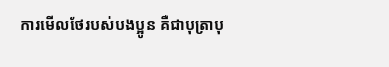ការមើលថែរបស់បងប្អូន គឺជាបុត្រាបុ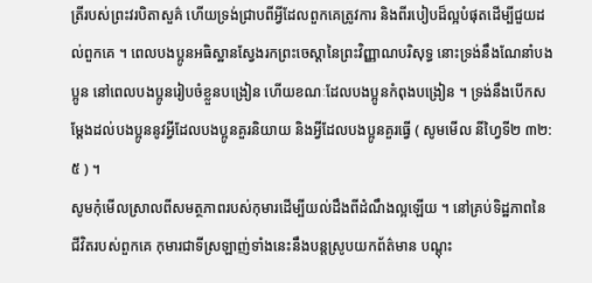ត្រីរបស់ព្រះវរបិតាសួគ៌ ហើយទ្រង់ជ្រាបពីអ្វីដែលពួកគេត្រូវការ និងពីរបៀបដ៏ល្អបំផុតដើម្បីជួយដល់ពួកគេ ។ ពេលបងប្អូនអធិស្ឋានស្វែងរកព្រះចេស្ដានៃព្រះវិញ្ញាណបរិសុទ្ធ នោះទ្រង់នឹងណែនាំបងប្អូន នៅពេលបងប្អូនរៀបចំខ្លួនបង្រៀន ហើយខណៈដែលបងប្អូនកំពុងបង្រៀន ។ ទ្រង់នឹងបើកសម្ដែងដល់បងប្អូននូវអ្វីដែលបងប្អូនគួរនិយាយ និងអ្វីដែលបងប្អូនគួរធ្វើ ( សូមមើល នីហ្វៃទី២ ៣២:៥ ) ។
សូមកុំមើលស្រាលពីសមត្ថភាពរបស់កុមារដើម្បីយល់ដឹងពីដំណឹងល្អឡើយ ។ នៅគ្រប់ទិដ្ឋភាពនៃជីវិតរបស់ពួកគេ កុមារជាទីស្រឡាញ់ទាំងនេះនឹងបន្ដស្រូបយកព័ត៌មាន បណ្ដុះ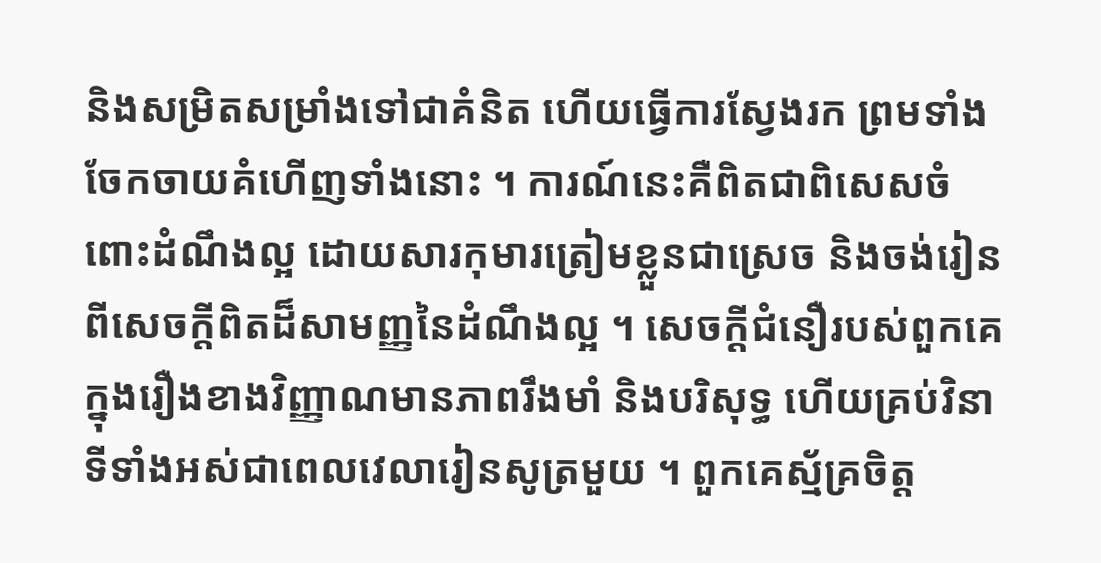និងសម្រិតសម្រាំងទៅជាគំនិត ហើយធ្វើការស្វែងរក ព្រមទាំងចែកចាយគំហើញទាំងនោះ ។ ការណ៍នេះគឺពិតជាពិសេសចំពោះដំណឹងល្អ ដោយសារកុមារត្រៀមខ្លួនជាស្រេច និងចង់រៀនពីសេចក្ដីពិតដ៏សាមញ្ញនៃដំណឹងល្អ ។ សេចក្ដីជំនឿរបស់ពួកគេក្នុងរឿងខាងវិញ្ញាណមានភាពរឹងមាំ និងបរិសុទ្ធ ហើយគ្រប់វិនាទីទាំងអស់ជាពេលវេលារៀនសូត្រមួយ ។ ពួកគេស្ម័គ្រចិត្ត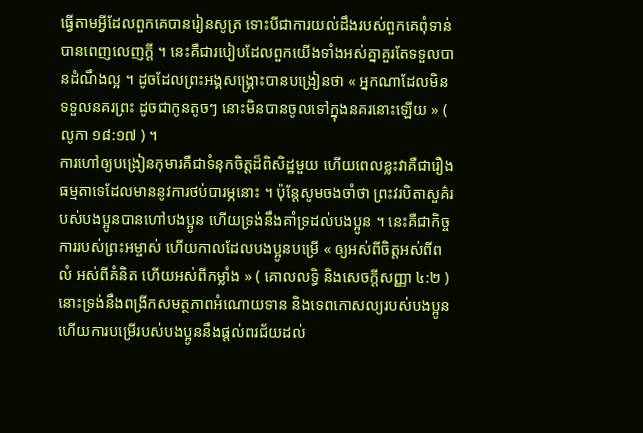ធ្វើតាមអ្វីដែលពួកគេបានរៀនសូត្រ ទោះបីជាការយល់ដឹងរបស់ពួកគេពុំទាន់បានពេញលេញក្ដី ។ នេះគឺជារបៀបដែលពួកយើងទាំងអស់គ្នាគួរតែទទួលបានដំណឹងល្អ ។ ដូចដែលព្រះអង្គសង្គ្រោះបានបង្រៀនថា « អ្នកណាដែលមិនទទួលនគរព្រះ ដូចជាកូនតូចៗ នោះមិនបានចូលទៅក្នុងនគរនោះឡើយ » ( លូកា ១៨:១៧ ) ។
ការហៅឲ្យបង្រៀនកុមារគឺជាទំនុកចិត្តដ៏ពិសិដ្ឋមួយ ហើយពេលខ្លះវាគឺជារឿងធម្មតាទេដែលមាននូវការថប់បារម្ភនោះ ។ ប៉ុន្ដែសូមចងចាំថា ព្រះវរបិតាសួគ៌របស់បងប្អូនបានហៅបងប្អូន ហើយទ្រង់នឹងគាំទ្រដល់បងប្អូន ។ នេះគឺជាកិច្ចការរបស់ព្រះអម្ចាស់ ហើយកាលដែលបងប្អូនបម្រើ « ឲ្យអស់ពីចិត្តអស់ពីពលំ អស់ពីគំនិត ហើយអស់ពីកម្លាំង » ( គោលលទ្ធិ និងសេចក្តីសញ្ញា ៤:២ ) នោះទ្រង់នឹងពង្រីកសមត្ថភាពអំណោយទាន និងទេពកោសល្យរបស់បងប្អូន ហើយការបម្រើរបស់បងប្អូននឹងផ្តល់ពរជ័យដល់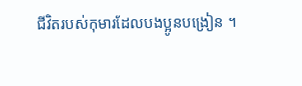ជីវិតរបស់កុមារដែលបងប្អូនបង្រៀន ។